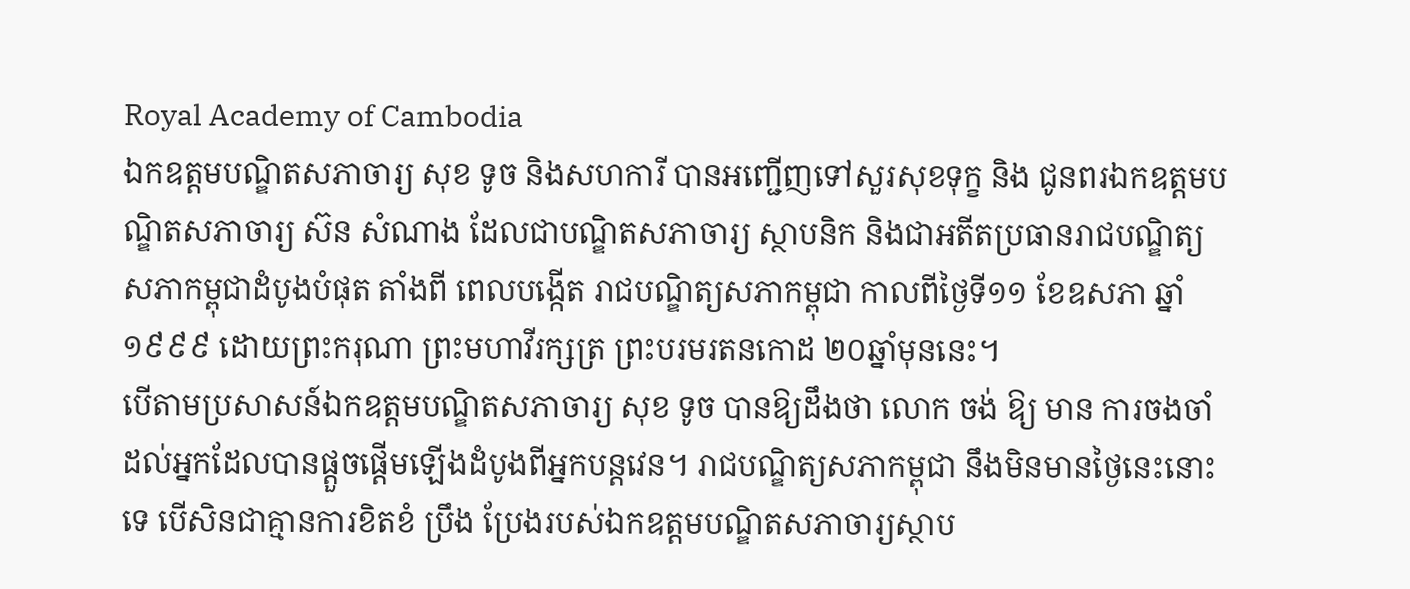Royal Academy of Cambodia
ឯកឧត្តមបណ្ឌិតសភាចារ្យ សុខ ទូច និងសហការី បានអញ្ជើញទៅសួរសុខទុក្ខ និង ជូនពរឯកឧត្តមបណ្ឌិតសភាចារ្យ ស៊ន សំណាង ដែលជាបណ្ឌិតសភាចារ្យ ស្ថាបនិក និងជាអតីតប្រធានរាជបណ្ឌិត្យសភាកម្ពុជាដំបូងបំផុត តាំងពី ពេលបង្កើត រាជបណ្ឌិត្យសភាកម្ពុជា កាលពីថ្ងៃទី១១ ខែឧសភា ឆ្នាំ១៩៩៩ ដោយព្រះករុណា ព្រះមហាវីរក្សត្រ ព្រះបរមរតនកោដ ២០ឆ្នាំមុននេះ។
បើតាមប្រសាសន៍ឯកឧត្តមបណ្ឌិតសភាចារ្យ សុខ ទូច បានឱ្យដឹងថា លោក ចង់ ឱ្យ មាន ការចងចាំ ដល់អ្នកដែលបានផ្តួចផ្តើមឡើងដំបូងពីអ្នកបន្តវេន។ រាជបណ្ឌិត្យសភាកម្ពុជា នឹងមិនមានថ្ងៃនេះនោះទេ បើសិនជាគ្មានការខិតខំ ប្រឹង ប្រែងរបស់ឯកឧត្តមបណ្ឌិតសភាចារ្យស្ថាប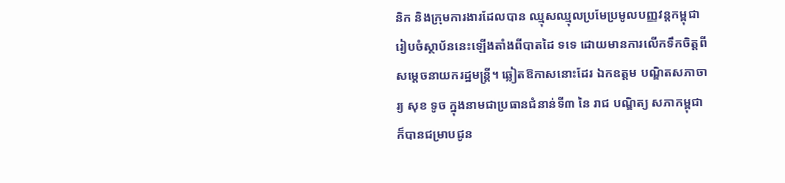និក និងក្រុមការងារដែលបាន ឈ្មុសឈ្មុលប្រមែប្រមូលបញ្ញវន្តកម្ពុជា រៀបចំស្ថាប័ននេះឡើងតាំងពីបាតដៃ ទទេ ដោយមានការលើកទឹកចិត្តពីសម្តេចនាយករដ្ឋមន្ត្រី។ ឆ្លៀតឱកាសនោះដែរ ឯកឧត្តម បណ្ឌិតសភាចារ្យ សុខ ទូច ក្នុងនាមជាប្រធានជំនាន់ទី៣ នៃ រាជ បណ្ឌិត្យ សភាកម្ពុជា ក៏បានជម្រាបជូន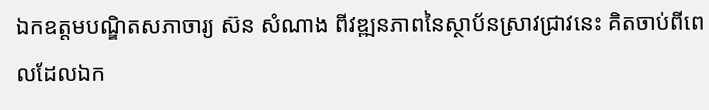ឯកឧត្តមបណ្ឌិតសភាចារ្យ ស៊ន សំណាង ពីវឌ្ឍនភាពនៃស្ថាប័នស្រាវជ្រាវនេះ គិតចាប់ពីពេលដែលឯក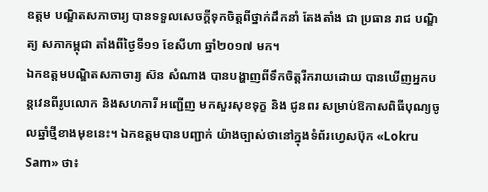ឧត្តម បណ្ឌិតសភាចារ្យ បានទទួលសេចក្តីទុកចិត្តពីថ្នាក់ដឹកនាំ តែងតាំង ជា ប្រធាន រាជ បណ្ឌិត្យ សភាកម្ពុជា តាំងពីថ្ងៃទី១១ ខែសីហា ឆ្នាំ២០១៧ មក។
ឯកឧត្តមបណ្ឌិតសភាចារ្យ ស៊ន សំណាង បានបង្ហាញពីទឹកចិត្តរីករាយដោយ បានឃើញអ្នកបន្តវេនពីរូបលោក និងសហការី អញ្ជើញ មកសួរសុខទុក្ខ និង ជូនពរ សម្រាប់ឱកាសពិធីបុណ្យចូលឆ្នាំថ្មីខាងមុខនេះ។ ឯកឧត្តមបានបញ្ជាក់ យ៉ាងច្បាស់ថានៅក្នុងទំព័រហ្វេសប៊ុក «Lokru Sam» ថា៖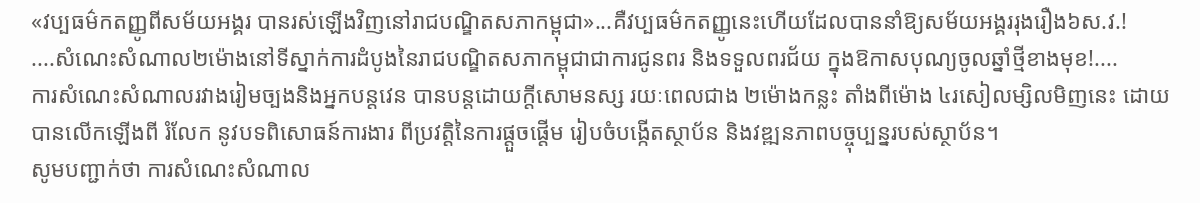«វប្បធម៌កតញ្ញូពីសម័យអង្គរ បានរស់ឡើងវិញនៅរាជបណ្ឌិតសភាកម្ពុជា»...គឺវប្បធម៌កតញ្ញូនេះហើយដែលបាននាំឱ្យសម័យអង្គររុងរឿង៦ស.វ.!
....សំណេះសំណាល២ម៉ោងនៅទីស្នាក់ការដំបូងនៃរាជបណ្ឌិតសភាកម្ពុជាជាការជូនពរ និងទទួលពរជ័យ ក្នុងឱកាសបុណ្យចូលឆ្នាំថ្មីខាងមុខ!....
ការសំណេះសំណាលរវាងរៀមច្បងនិងអ្នកបន្តវេន បានបន្តដោយក្តីសោមនស្ស រយៈពេលជាង ២ម៉ោងកន្លះ តាំងពីម៉ោង ៤រសៀលម្សិលមិញនេះ ដោយ បានលើកឡើងពី រំលែក នូវបទពិសោធន៍ការងារ ពីប្រវត្តិនៃការផ្តួចផ្តើម រៀបចំបង្កើតស្ថាប័ន និងវឌ្ឍនភាពបច្ចុប្បន្នរបស់ស្ថាប័ន។
សូមបញ្ជាក់ថា ការសំណេះសំណាល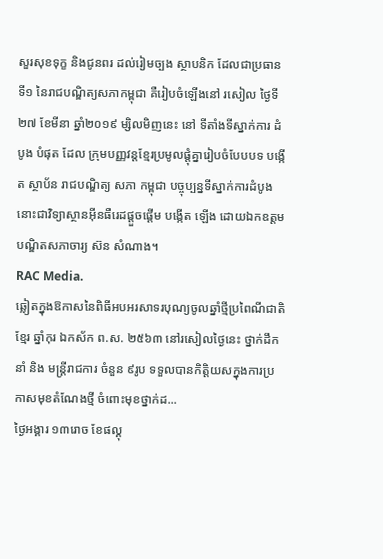សួរសុខទុក្ខ និងជូនពរ ដល់រៀមច្បង ស្ថាបនិក ដែលជាប្រធានទី១ នៃរាជបណ្ឌិត្យសភាកម្ពុជា គឺរៀបចំឡើងនៅ រសៀល ថ្ងៃទី២៧ ខែមីនា ឆ្នាំ២០១៩ ម្សិលមិញនេះ នៅ ទីតាំងទីស្នាក់ការ ដំបូង បំផុត ដែល ក្រុមបញ្ញវន្តខ្មែរប្រមូលផ្តុំគ្នារៀបចំបែបបទ បង្កើត ស្ថាប័ន រាជបណ្ឌិត្យ សភា កម្ពុជា បច្ចុប្បន្នទីស្នាក់ការដំបូងនោះជាវិទ្យាស្ថានអ៊ីនធឺរេដផ្តួចផ្តើម បង្កើត ឡើង ដោយឯកឧត្តមបណ្ឌិតសភាចារ្យ ស៊ន សំណាង។
RAC Media.
ឆ្លៀតក្នុងឱកាសនៃពិធីអបអរសាទរបុណ្យចូលឆ្នាំថ្មីប្រពៃណីជាតិខ្មែរ ឆ្នាំកុរ ឯកស័ក ព.ស. ២៥៦៣ នៅរសៀលថ្ងៃនេះ ថ្នាក់ដឹកនាំ និង មន្ត្រីរាជការ ចំនួន ៩រូប ទទួលបានកិត្តិយសក្នុងការប្រកាសមុខតំណែងថ្មី ចំពោះមុខថ្នាក់ដ...
ថ្ងៃអង្គារ ១៣រោច ខែផល្គុ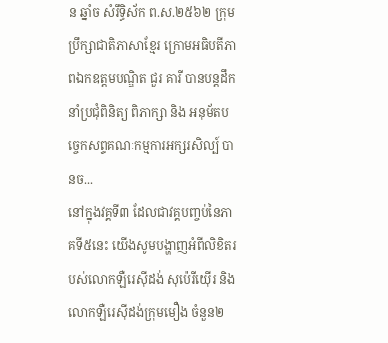ន ឆ្នាំច សំរឹទ្ធិស័ក ព.ស.២៥៦២ ក្រុមប្រឹក្សាជាតិភាសាខ្មែរ ក្រោមអធិបតីភាពឯកឧត្តមបណ្ឌិត ជួរ គារី បានបន្តដឹកនាំប្រជុំពិនិត្យ ពិភាក្សា និង អនុម័តបច្ចេកសព្ទគណៈកម្មការអក្សរសិល្ប៍ បានច...
នៅក្នុងវគ្គទី៣ ដែលជាវគ្គបញ្ចប់នៃភាគទី៥នេះ យើងសូមបង្ហាញអំពីលិខិតរបស់លោកឡឺរេស៊ីដង់ សុប៉េរីយ៉ើរ និងលោកឡឺរេស៊ីដង់ក្រុមមឿង ចំនួន២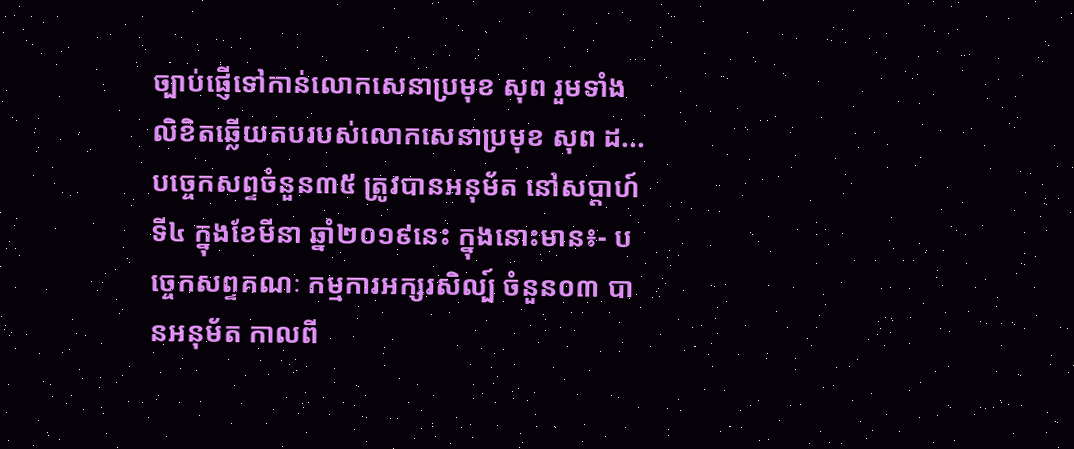ច្បាប់ផ្ញើទៅកាន់លោកសេនាប្រមុខ សុព រួមទាំងលិខិតឆ្លើយតបរបស់លោកសេនាប្រមុខ សុព ដ...
បច្ចេកសព្ទចំនួន៣៥ ត្រូវបានអនុម័ត នៅសប្តាហ៍ទី៤ ក្នុងខែមីនា ឆ្នាំ២០១៩នេះ ក្នុងនោះមាន៖- បច្ចេកសព្ទគណៈ កម្មការអក្សរសិល្ប៍ ចំនួន០៣ បានអនុម័ត កាលពី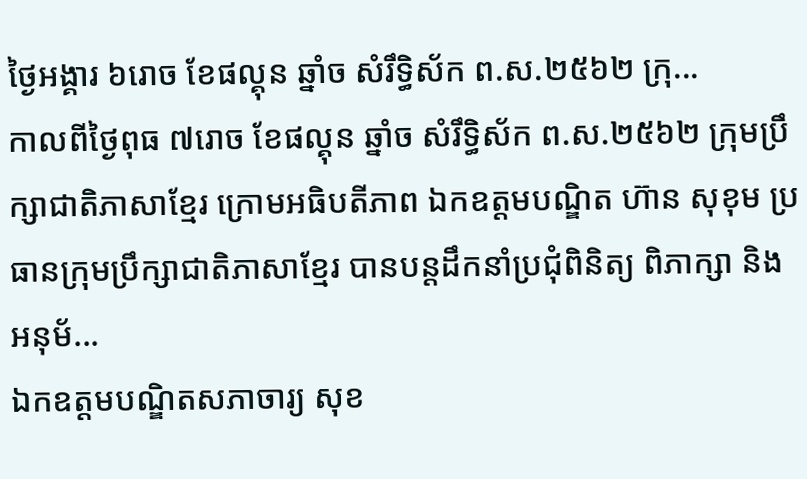ថ្ងៃអង្គារ ៦រោច ខែផល្គុន ឆ្នាំច សំរឹទ្ធិស័ក ព.ស.២៥៦២ ក្រុ...
កាលពីថ្ងៃពុធ ៧រោច ខែផល្គុន ឆ្នាំច សំរឹទ្ធិស័ក ព.ស.២៥៦២ ក្រុមប្រឹក្សាជាតិភាសាខ្មែរ ក្រោមអធិបតីភាព ឯកឧត្តមបណ្ឌិត ហ៊ាន សុខុម ប្រធានក្រុមប្រឹក្សាជាតិភាសាខ្មែរ បានបន្តដឹកនាំប្រជុំពិនិត្យ ពិភាក្សា និង អនុម័...
ឯកឧត្តមបណ្ឌិតសភាចារ្យ សុខ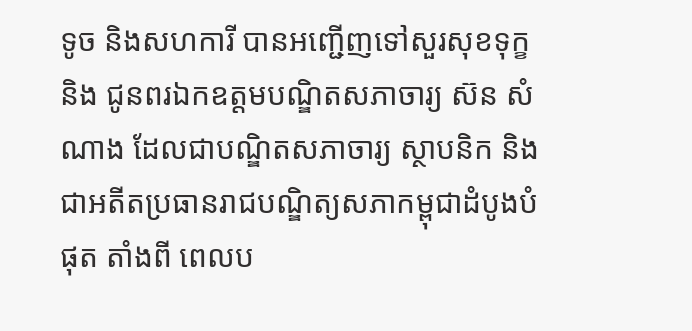ទូច និងសហការី បានអញ្ជើញទៅសួរសុខទុក្ខ និង ជូនពរឯកឧត្តមបណ្ឌិតសភាចារ្យ ស៊ន សំណាង ដែលជាបណ្ឌិតសភាចារ្យ ស្ថាបនិក និងជាអតីតប្រធានរាជបណ្ឌិត្យសភាកម្ពុជាដំបូងបំផុត តាំងពី ពេលប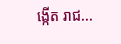ង្កើត រាជ...